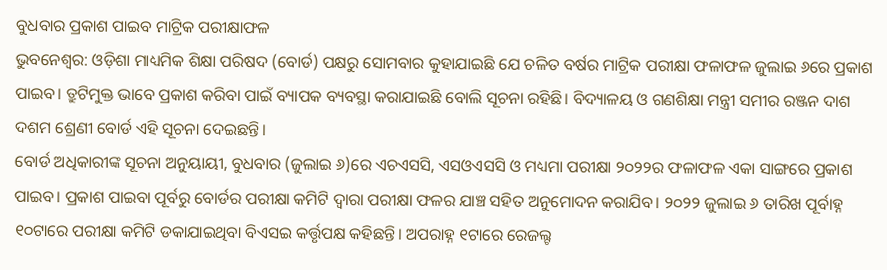ବୁଧବାର ପ୍ରକାଶ ପାଇବ ମାଟ୍ରିକ ପରୀକ୍ଷାଫଳ
ଭୁବନେଶ୍ୱର: ଓଡ଼ିଶା ମାଧ୍ୟମିକ ଶିକ୍ଷା ପରିଷଦ (ବୋର୍ଡ) ପକ୍ଷରୁ ସୋମବାର କୁହାଯାଇଛି ଯେ ଚଳିତ ବର୍ଷର ମାଟ୍ରିକ ପରୀକ୍ଷା ଫଳାଫଳ ଜୁଲାଇ ୬ରେ ପ୍ରକାଶ ପାଇବ। ତ୍ରୁଟିମୁକ୍ତ ଭାବେ ପ୍ରକାଶ କରିବା ପାଇଁ ବ୍ୟାପକ ବ୍ୟବସ୍ଥା କରାଯାଇଛି ବୋଲି ସୂଚନା ରହିଛି। ବିଦ୍ୟାଳୟ ଓ ଗଣଶିକ୍ଷା ମନ୍ତ୍ରୀ ସମୀର ରଞ୍ଜନ ଦାଶ ଦଶମ ଶ୍ରେଣୀ ବୋର୍ଡ ଏହି ସୂଚନା ଦେଇଛନ୍ତି।
ବୋର୍ଡ ଅଧିକାରୀଙ୍କ ସୂଚନା ଅନୁୟାୟୀ, ବୁଧବାର (ଜୁଲାଇ ୬)ରେ ଏଚଏସସି, ଏସଓଏସସି ଓ ମଧ୍ୟମା ପରୀକ୍ଷା ୨୦୨୨ର ଫଳାଫଳ ଏକା ସାଙ୍ଗରେ ପ୍ରକାଶ ପାଇବ। ପ୍ରକାଶ ପାଇବା ପୂର୍ବରୁ ବୋର୍ଡର ପରୀକ୍ଷା କମିଟି ଦ୍ୱାରା ପରୀକ୍ଷା ଫଳର ଯାଞ୍ଚ ସହିତ ଅନୁମୋଦନ କରାଯିବ। ୨୦୨୨ ଜୁଲାଇ ୬ ତାରିଖ ପୂର୍ବାହ୍ନ ୧୦ଟାରେ ପରୀକ୍ଷା କମିଟି ଡକାଯାଇଥିବା ବିଏସଇ କର୍ତ୍ତୃପକ୍ଷ କହିଛନ୍ତି। ଅପରାହ୍ନ ୧ଟାରେ ରେଜଲ୍ଟ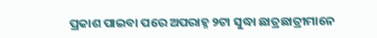ପ୍ରକାଶ ପାଇବା ପରେ ଅପରାହ୍ନ ୨ଟା ସୁଦ୍ଧା ଛାତ୍ରଛାତ୍ରୀମାନେ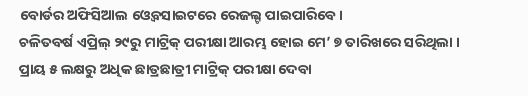ବୋର୍ଡର ଅଫିସିଆଲ ଓ୍ୱେବସାଇଟରେ ରେଜଲ୍ଟ ପାଇପାରିବେ।
ଚଳିତବର୍ଷ ଏପ୍ରିଲ୍ ୨୯ରୁ ମାଟ୍ରିକ୍ ପରୀକ୍ଷା ଆରମ୍ଭ ହୋଇ ମେ’ ୭ ତାରିଖରେ ସରିଥିଲା । ପ୍ରାୟ ୫ ଲକ୍ଷରୁ ଅଧିକ ଛାତ୍ରଛାତ୍ରୀ ମାଟ୍ରିକ୍ ପରୀକ୍ଷା ଦେବା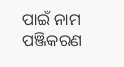ପାଇଁ ନାମ ପଞ୍ଜିକରଣ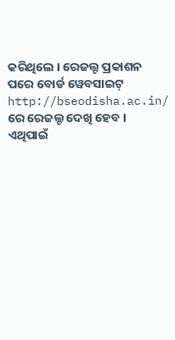କରିଥିଲେ । ରେଜଲ୍ଟ ପ୍ରକାଶନ ପରେ ବୋର୍ଡ ୱେବସାଇଟ୍ http://bseodisha.ac.in/ ରେ ରେଜଲ୍ଟ ଦେଖି ହେବ । ଏଥିପାଇଁ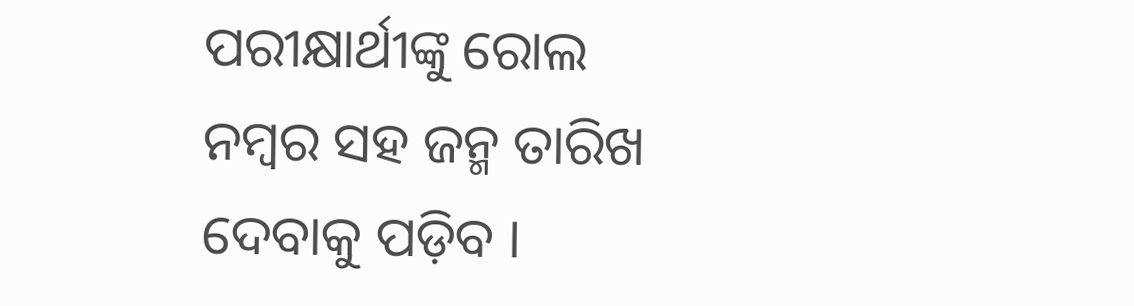ପରୀକ୍ଷାର୍ଥୀଙ୍କୁ ରୋଲ ନମ୍ବର ସହ ଜନ୍ମ ତାରିଖ ଦେବାକୁ ପଡ଼ିବ ।